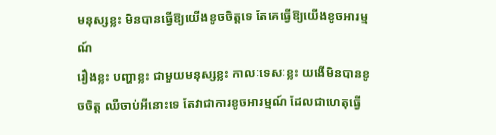មនុស្សខ្លះ មិនបានធ្វើឱ្យយើងខូចចិត្តទេ តែគេធ្វើឱ្យយើងខូចអារម្មណ៍
រឿងខ្លះ បញ្ហាខ្លះ ជាមួយមនុស្សខ្លះ កាលៈទេសៈខ្លះ យងើមិនបានខូចចិត្ត ឈឺចាប់អីនោះទេ តែវាជាការខូចអារម្មណ៍ ដែលជាហេតុធ្វើ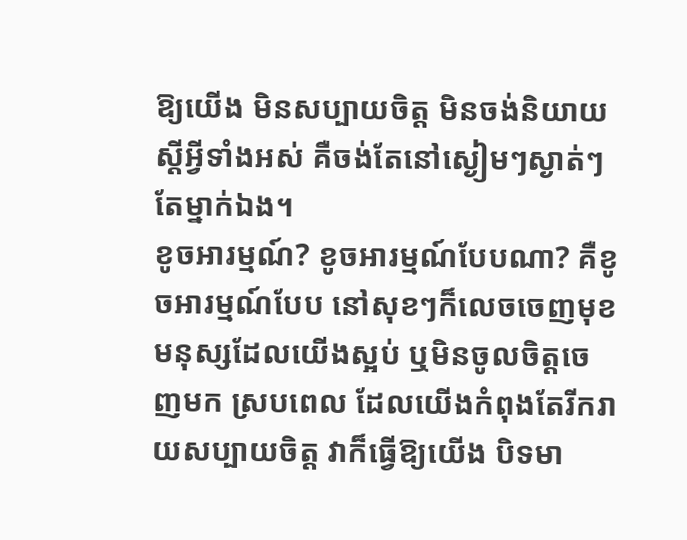ឱ្យយើង មិនសប្បាយចិត្ត មិនចង់និយាយស្ដីអ្វីទាំងអស់ គឺចង់តែនៅស្ងៀមៗស្ងាត់ៗតែម្នាក់ឯង។
ខូចអារម្មណ៍? ខូចអារម្មណ៍បែបណា? គឺខូចអារម្មណ៍បែប នៅសុខៗក៏លេចចេញមុខមនុស្សដែលយើងស្អប់ ឬមិនចូលចិត្តចេញមក ស្របពេល ដែលយើងកំពុងតែរីករាយសប្បាយចិត្ត វាក៏ធ្វើឱ្យយើង បិទមា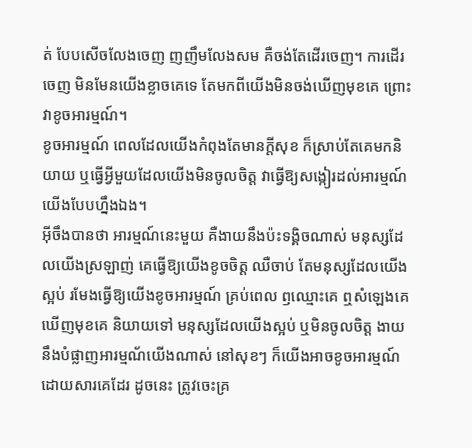ត់ បែបសើចលែងចេញ ញញឹមលែងសម គឺចង់តែដើរចេញ។ ការដើរចេញ មិនមែនយើងខ្លាចគេទេ តែមកពីយើងមិនចង់ឃើញមុខគេ ព្រោះវាខូចអារម្មណ៍។
ខូចអារម្មណ៍ ពេលដែលយើងកំពុងតែមានក្ដីសុខ ក៏ស្រាប់តែគេមកនិយាយ ឬធ្វើអ្វីមួយដែលយើងមិនចូលចិត្ត វាធ្វើឱ្យសង្កៀរដល់អារម្មណ៍យើងបែបហ្នឹងឯង។
អ៊ីចឹងបានថា អារម្មណ៍នេះមួយ គឺងាយនឹងប៉ះទង្គិចណាស់ មនុស្សដែលយើងស្រឡាញ់ គេធ្វើឱ្យយើងខូចចិត្ត ឈឺចាប់ តែមនុស្សដែលយើងស្អប់ រមែងធ្វើឱ្យយើងខូចអារម្មណ៍ គ្រប់ពេល ឭឈ្មោះគេ ឮសំឡេងគេ ឃើញមុខគេ និយាយទៅ មនុស្សដែលយើងស្អប់ ឬមិនចូលចិត្ត ងាយនឹងបំផ្លាញអារម្មណ័យើងណាស់ នៅសុខៗ ក៏យើងអាចខូចអារម្មណ៍ដោយសារគេដែរ ដូចនេះ ត្រូវចេះគ្រ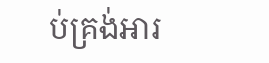ប់គ្រង់អារ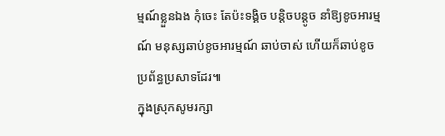ម្មណ៍ខ្លួនឯង កុំចេះ តែប៉ះទង្គិច បន្តិចបន្តូច នាំឱ្យខូចអារម្មណ៍ មនុស្សឆាប់ខូចអារម្មណ៍ ឆាប់ចាស់ ហើយក៏ឆាប់ខូចប្រព័ន្ធប្រសាទដែរ៕
ក្នុងស្រុកសូមរក្សា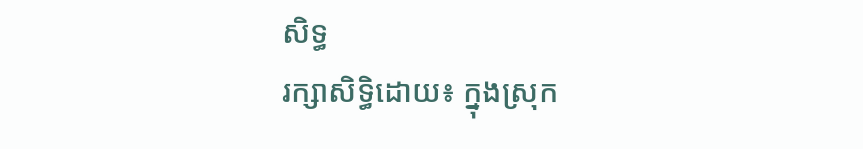សិទ្ធ
រក្សាសិទ្ធិដោយ៖ ក្នុងស្រុក